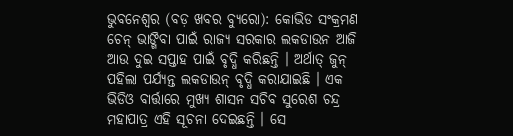ଭୁବନେଶ୍ୱର (ବଡ଼ ଖବର ବ୍ୟୁରୋ): କୋଭିଡ ସଂକ୍ରମଣ ଚେନ୍ ଭାଙ୍ଗିବା ପାଇଁ ରାଜ୍ୟ ସରକାର ଲକଡାଉନ ଆଜି ଆଉ ଦୁଇ ସପ୍ତାହ ପାଇଁ ବୃଦ୍ଧି କରିଛନ୍ତି । ଅର୍ଥାତ୍ ଜୁନ୍ ପହିଲା ପର୍ଯ୍ୟନ୍ତ ଲକଡାଉନ୍ ବୃଦ୍ଧି କରାଯାଇଛି । ଏକ ଭିଡିଓ ବାର୍ତ୍ତାରେ ମୁଖ୍ୟ ଶାସନ ସଚିବ ସୁରେଶ ଚନ୍ଦ୍ର ମହାପାତ୍ର ଏହି ସୂଚନା ଦେଇଛନ୍ତି । ସେ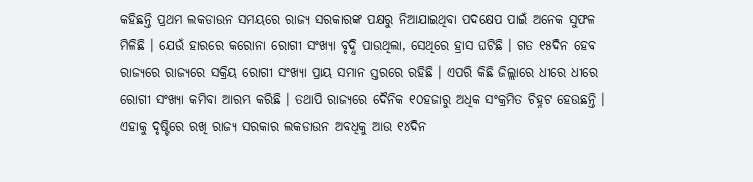କହିଛନ୍ତି ପ୍ରଥମ ଲକଡାଉନ ସମୟରେ ରାଜ୍ୟ ସରକାରଙ୍କ ପକ୍ଷରୁ ନିଆଯାଇଥିବା ପଦକ୍ଷେପ ପାଇଁ ଅନେକ ସୁଫଳ ମିଳିଛି । ଯେଉଁ ହାରରେ କରୋନା ରୋଗୀ ସଂଖ୍ୟା ବୃଦ୍ଧି ପାଉଥିଲା, ସେଥିରେ ହ୍ରାସ ଘଟିଛି । ଗତ ୧୫ଦିନ ହେବ ରାଜ୍ୟରେ ରାଜ୍ୟରେ ସକ୍ରିୟ ରୋଗୀ ସଂଖ୍ୟା ପ୍ରାୟ ସମାନ ସ୍ତରରେ ରହିଛି । ଏପରି କିଛି ଜିଲ୍ଲାରେ ଧୀରେ ଧୀରେ ରୋଗୀ ସଂଖ୍ୟା କମିବା ଆରମ୍ଭ କରିଛି । ତଥାପି ରାଜ୍ୟରେ ଦୈନିକ ୧୦ହଜାରୁ ଅଧିକ ସଂକ୍ରମିତ ଚିହ୍ନଟ ହେଉଛନ୍ତି । ଏହାକୁ ଦୃଷ୍ଟିରେ ରଖି ରାଜ୍ୟ ସରକାର ଲକଡାଉନ ଅବଧିକୁ ଆଉ ୧୪ଦିନ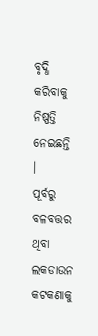ବୃଦ୍ଧି କରିବାକୁ ନିଷ୍ପତ୍ତି ନେଇଛନ୍ତି ।
ପୂର୍ବରୁ ବଳବତ୍ତର ଥିବା ଲକଡାଉନ କଟକଣାକୁ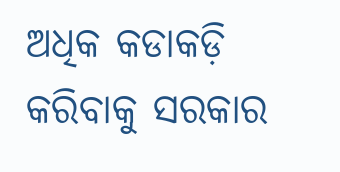ଅଧିକ କଡାକଡ଼ି କରିବାକୁ ସରକାର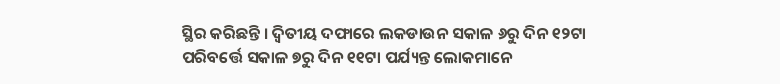ସ୍ଥିର କରିଛନ୍ତି । ଦ୍ୱିତୀୟ ଦଫାରେ ଲକଡାଉନ ସକାଳ ୬ରୁ ଦିନ ୧୨ଟା ପରିବର୍ତ୍ତେ ସକାଳ ୭ରୁ ଦିନ ୧୧ଟା ପର୍ଯ୍ୟନ୍ତ ଲୋକମାନେ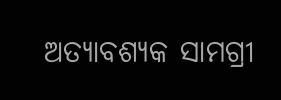ଅତ୍ୟାବଶ୍ୟକ ସାମଗ୍ରୀ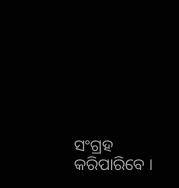ସଂଗ୍ରହ କରିପାରିବେ ।